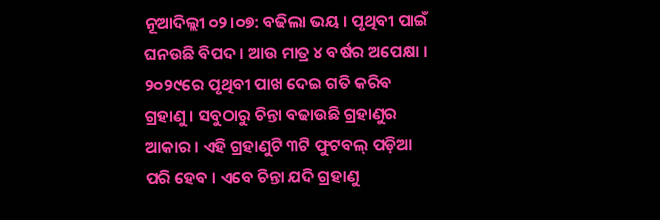ନୂଆଦିଲ୍ଲୀ ୦୨।୦୭: ବଢିଲା ଭୟ । ପୃଥିବୀ ପାଇଁ ଘନଉଛି ବିପଦ । ଆଉ ମାତ୍ର ୪ ବର୍ଷର ଅପେକ୍ଷା । ୨୦୨୯ରେ ପୃଥିବୀ ପାଖ ଦେଇ ଗତି କରିବ ଗ୍ରହାଣୁ । ସବୁଠାରୁ ଚିନ୍ତା ବଢାଉଛି ଗ୍ରହାଣୁର ଆକାର । ଏହି ଗ୍ରହାଣୁଟି ୩ଟି ଫୁଟବଲ୍ ପଡ଼ିଆ ପରି ହେବ । ଏବେ ଚିନ୍ତା ଯଦି ଗ୍ରହାଣୁ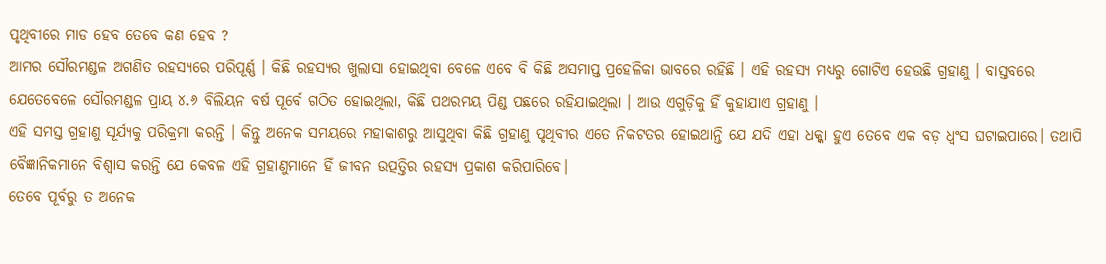ପୃଥିବୀରେ ମାଡ ହେବ ତେବେ କଣ ହେବ ?
ଆମର ସୌରମଣ୍ଡଳ ଅଗଣିତ ରହସ୍ୟରେ ପରିପୂର୍ଣ୍ଣ । କିଛି ରହସ୍ୟର ଖୁଲାସା ହୋଇଥିବା ବେଳେ ଏବେ ବି କିଛି ଅସମାପ୍ତ ପ୍ରହେଳିକା ଭାବରେ ରହିଛି । ଏହି ରହସ୍ୟ ମଧ୍ୟରୁ ଗୋଟିଏ ହେଉଛି ଗ୍ରହାଣୁ । ବାସ୍ତବରେ ଯେତେବେଳେ ସୌରମଣ୍ଡଳ ପ୍ରାୟ ୪.୬ ବିଲିୟନ ବର୍ଷ ପୂର୍ବେ ଗଠିତ ହୋଇଥିଲା, କିଛି ପଥରମୟ ପିଣ୍ଡ ପଛରେ ରହିଯାଇଥିଲା । ଆଉ ଏଗୁଡ଼ିକୁ ହିଁ କୁହାଯାଏ ଗ୍ରହାଣୁ ।
ଏହି ସମସ୍ତ ଗ୍ରହାଣୁ ସୂର୍ଯ୍ୟକୁ ପରିକ୍ରମା କରନ୍ତି । କିନ୍ତୁ ଅନେକ ସମୟରେ ମହାକାଶରୁ ଆସୁଥିବା କିଛି ଗ୍ରହାଣୁ ପୃଥିବୀର ଏତେ ନିକଟତର ହୋଇଥାନ୍ତି ଯେ ଯଦି ଏହା ଧକ୍କା ହୁଏ ତେବେ ଏକ ବଡ଼ ଧ୍ୱଂସ ଘଟାଇପାରେ। ତଥାପି ବୈଜ୍ଞାନିକମାନେ ବିଶ୍ୱାସ କରନ୍ତି ଯେ କେବଳ ଏହି ଗ୍ରହାଣୁମାନେ ହିଁ ଜୀବନ ଉତ୍ପତ୍ତିର ରହସ୍ୟ ପ୍ରକାଶ କରିପାରିବେ।
ତେବେ ପୂର୍ବରୁ ତ ଅନେକ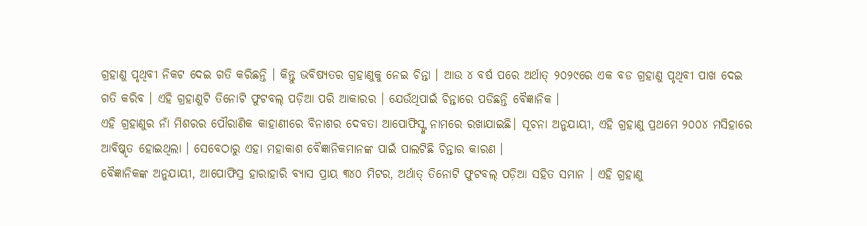ଗ୍ରହାଣୁ ପୃଥିବୀ ନିକଟ ଦେଇ ଗତି କରିଛନ୍ତି । କିନ୍ତୁ ଭବିଷ୍ୟତର ଗ୍ରହାଣୁକୁ ନେଇ ଚିନ୍ତା । ଆଉ ୪ ବର୍ଷ ପରେ ଅର୍ଥାତ୍ ୨୦୨୯ରେ ଏକ ବଡ ଗ୍ରହାଣୁ ପୃଥିବୀ ପାଖ ଦେଇ ଗତି କରିବ । ଏହି ଗ୍ରହାଣୁଟି ତିନୋଟି ଫୁଟବଲ୍ ପଡ଼ିଆ ପରି ଆକାରର । ଯେଉଁଥିପାଇଁ ଚିନ୍ତାରେ ପଡିଛନ୍ତି ବୈଜ୍ଞାନିକ ।
ଏହି ଗ୍ରହାଣୁର ନାଁ ମିଶରର ପୌରାଣିକ କାହାଣୀରେ ବିନାଶର ଦେବତା ଆପୋଫିସ୍ଙ୍କ ନାମରେ ରଖାଯାଇଛି। ସୂଚନା ଅନୁଯାୟୀ, ଏହି ଗ୍ରହାଣୁ ପ୍ରଥମେ ୨୦୦୪ ମସିହାରେ ଆବିଷ୍କୃତ ହୋଇଥିଲା । ସେବେଠାରୁ ଏହା ମହାକାଶ ବୈଜ୍ଞାନିକମାନଙ୍କ ପାଇଁ ପାଲଟିଛି ଚିନ୍ତାର କାରଣ ।
ବୈଜ୍ଞାନିକଙ୍କ ଅନୁଯାୟୀ, ଆପୋଫିସ୍ର ହାରାହାରି ବ୍ୟାସ ପ୍ରାୟ ୩୪୦ ମିଟର, ଅର୍ଥାତ୍ ତିନୋଟି ଫୁଟବଲ୍ ପଡ଼ିଆ ସହିତ ସମାନ । ଏହି ଗ୍ରହାଣୁ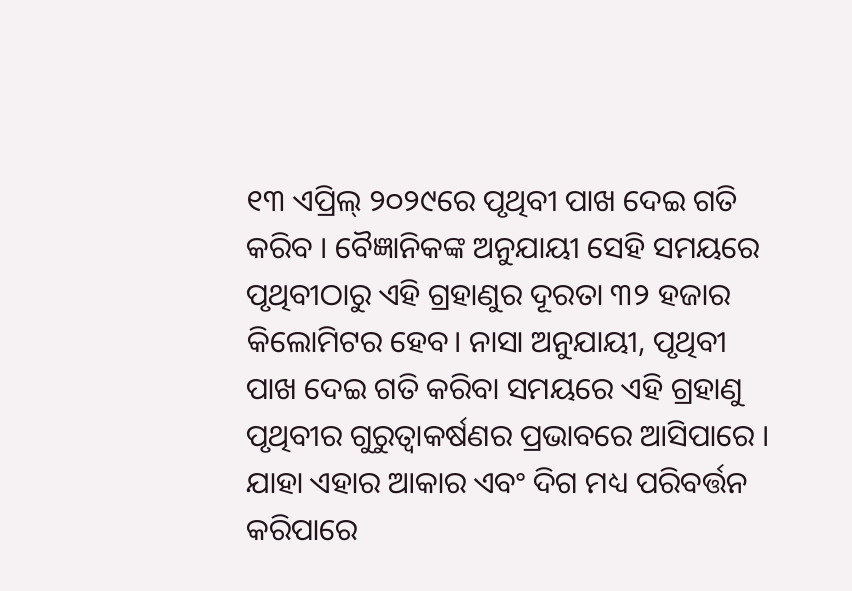୧୩ ଏପ୍ରିଲ୍ ୨୦୨୯ରେ ପୃଥିବୀ ପାଖ ଦେଇ ଗତି କରିବ । ବୈଜ୍ଞାନିକଙ୍କ ଅନୁଯାୟୀ ସେହି ସମୟରେ ପୃଥିବୀଠାରୁ ଏହି ଗ୍ରହାଣୁର ଦୂରତା ୩୨ ହଜାର କିଲୋମିଟର ହେବ। ନାସା ଅନୁଯାୟୀ, ପୃଥିବୀ ପାଖ ଦେଇ ଗତି କରିବା ସମୟରେ ଏହି ଗ୍ରହାଣୁ ପୃଥିବୀର ଗୁରୁତ୍ୱାକର୍ଷଣର ପ୍ରଭାବରେ ଆସିପାରେ ।
ଯାହା ଏହାର ଆକାର ଏବଂ ଦିଗ ମଧ୍ୟ ପରିବର୍ତ୍ତନ କରିପାରେ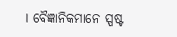। ବୈଜ୍ଞାନିକମାନେ ସ୍ପଷ୍ଟ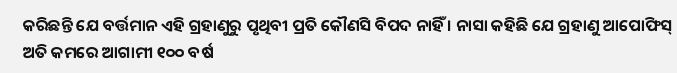କରିଛନ୍ତି ଯେ ବର୍ତ୍ତମାନ ଏହି ଗ୍ରହାଣୁରୁ ପୃଥିବୀ ପ୍ରତି କୌଣସି ବିପଦ ନାହିଁ । ନାସା କହିଛି ଯେ ଗ୍ରହାଣୁ ଆପୋଫିସ୍ ଅତି କମରେ ଆଗାମୀ ୧୦୦ ବର୍ଷ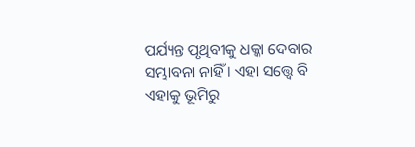ପର୍ଯ୍ୟନ୍ତ ପୃଥିବୀକୁ ଧକ୍କା ଦେବାର ସମ୍ଭାବନା ନାହିଁ । ଏହା ସତ୍ତ୍ୱେ ବି ଏହାକୁ ଭୂମିରୁ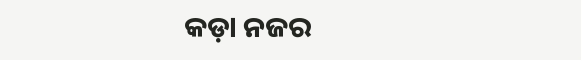କଡ଼ା ନଜର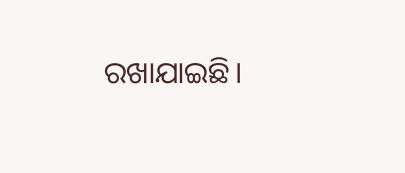ରଖାଯାଇଛି।